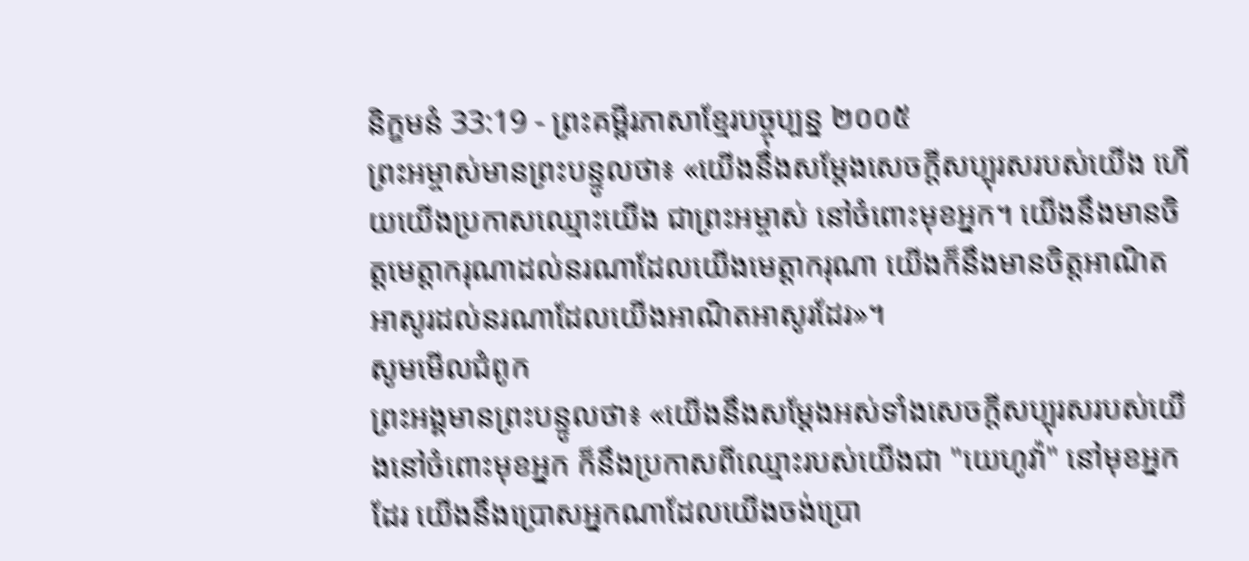និក្ខមនំ 33:19 - ព្រះគម្ពីរភាសាខ្មែរបច្ចុប្បន្ន ២០០៥
ព្រះអម្ចាស់មានព្រះបន្ទូលថា៖ «យើងនឹងសម្តែងសេចក្ដីសប្បុរសរបស់យើង ហើយយើងប្រកាសឈ្មោះយើង ជាព្រះអម្ចាស់ នៅចំពោះមុខអ្នក។ យើងនឹងមានចិត្តមេត្តាករុណាដល់នរណាដែលយើងមេត្តាករុណា យើងក៏នឹងមានចិត្តអាណិតអាសូរដល់នរណាដែលយើងអាណិតអាសូរដែរ»។
សូមមើលជំពូក
ព្រះអង្គមានព្រះបន្ទូលថា៖ «យើងនឹងសម្ដែងអស់ទាំងសេចក្ដីសប្បុរសរបស់យើងនៅចំពោះមុខអ្នក ក៏នឹងប្រកាសពីឈ្មោះរបស់យើងជា "យេហូវ៉ា" នៅមុខអ្នកដែរ យើងនឹងប្រោសអ្នកណាដែលយើងចង់ប្រោ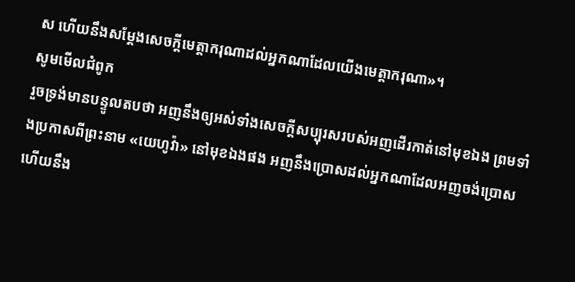ស ហើយនឹងសម្ដែងសេចក្ដីមេត្តាករុណាដល់អ្នកណាដែលយើងមេត្តាករុណា»។
សូមមើលជំពូក
រួចទ្រង់មានបន្ទូលតបថា អញនឹងឲ្យអស់ទាំងសេចក្ដីសប្បុរសរបស់អញដើរកាត់នៅមុខឯង ព្រមទាំងប្រកាសពីព្រះនាម «យេហូវ៉ា» នៅមុខឯងផង អញនឹងប្រោសដល់អ្នកណាដែលអញចង់ប្រោស ហើយនឹង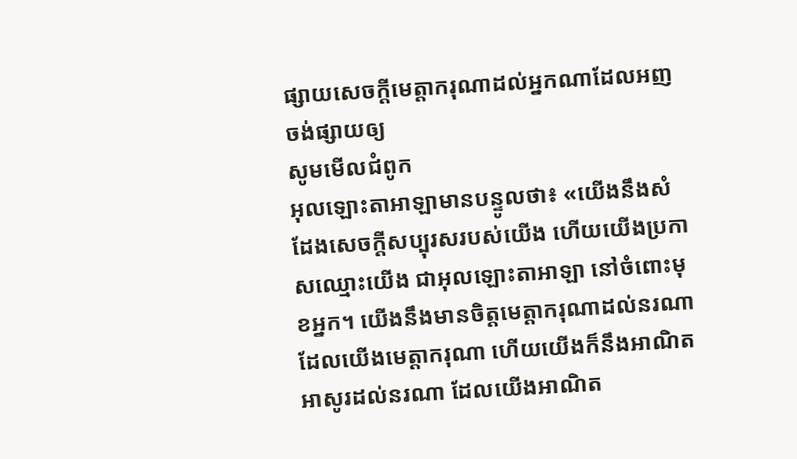ផ្សាយសេចក្ដីមេត្តាករុណាដល់អ្នកណាដែលអញចង់ផ្សាយឲ្យ
សូមមើលជំពូក
អុលឡោះតាអាឡាមានបន្ទូលថា៖ «យើងនឹងសំដែងសេចក្តីសប្បុរសរបស់យើង ហើយយើងប្រកាសឈ្មោះយើង ជាអុលឡោះតាអាឡា នៅចំពោះមុខអ្នក។ យើងនឹងមានចិត្តមេត្តាករុណាដល់នរណា ដែលយើងមេត្តាករុណា ហើយយើងក៏នឹងអាណិតអាសូរដល់នរណា ដែលយើងអាណិត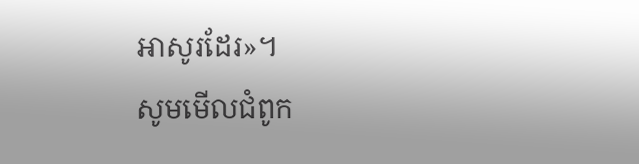អាសូរដែរ»។
សូមមើលជំពូក